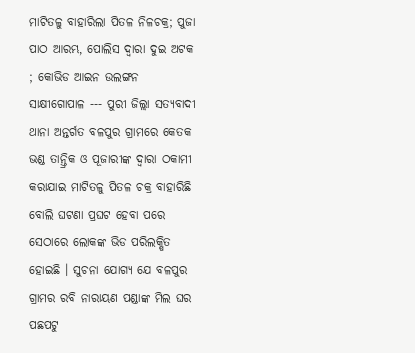ମାଟିତଳୁ ବାହାରିଲା ପିତଳ ନିଳଚକ୍ର; ପୁଜା ପାଠ ଆରମ୍ଭ, ପୋଲିସ ଦ୍ୱାରା ଦୁଇ ଅଟକ ; କୋଭିଡ ଆଇନ ଉଲଙ୍ଗନ
ସାକ୍ଷୀଗୋପାଳ --- ପୁରୀ ଜିଲ୍ଲା ସତ୍ୟବାଦୀ ଥାନା ଅନ୍ତର୍ଗତ ବଳପୁର ଗ୍ରାମରେ କେତକ ଭଣ୍ଡ ତାନ୍ତ୍ରିକ ଓ ପୂଜାରୀଙ୍କ ଦ୍ୱାରା ଠକାମୀ କରାଯାଇ ମାଟିତଳୁ ପିତଳ ଚକ୍ର ବାହାରିଛି ବୋଲି ଘଟଣା ପ୍ରଘଟ ହେବା ପରେ ସେଠାରେ ଲୋକଙ୍କ ଭିଡ ପରିଲକ୍ଷିତ ହୋଇଛି । ସୁଚନା ଯୋଗ୍ୟ ଯେ ବଳପୁର ଗ୍ରାମର ରବି ନାରାୟଣ ପଣ୍ଡାଙ୍କ ମିଲ ଘର ପଛପଟୁ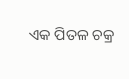ଏକ ପିତଳ ଚକ୍ର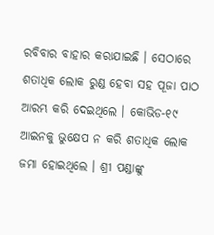ରବିବାର ବାହାର କରାଯାଇଛି । ସେଠାରେ ଶତାଧିକ ଲୋକ ରୁଣ୍ଡ ହେବା ସହ ପୂଜା ପାଠ ଆରମ୍ଭ କରି ଦେଇଥିଲେ । କୋଭିଡ-୧୯ ଆଇନକୁ ଭୁକ୍ଷେପ ନ କରି ଶତାଧିକ ଲୋକ ଜମା ହୋଇଥିଲେ । ଶ୍ରୀ ପଣ୍ଡାଙ୍କୁ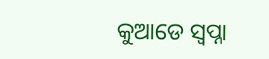କୁଆଡେ ସ୍ୱପ୍ନା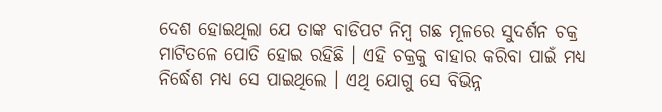ଦେଶ ହୋଇଥିଲା ଯେ ତାଙ୍କ ବାଡିପଟ ନିମ୍ବ ଗଛ ମୂଳରେ ସୁଦର୍ଶନ ଚକ୍ର ମାଟିତଳେ ପୋତି ହୋଇ ରହିଛି । ଏହି ଚକ୍ରକୁ ବାହାର କରିବା ପାଇଁ ମଧ୍ୟ ନିର୍ଦ୍ଧେଶ ମଧ୍ୟ ସେ ପାଇଥିଲେ । ଏଥି ଯୋଗୁ ସେ ବିଭିନ୍ନ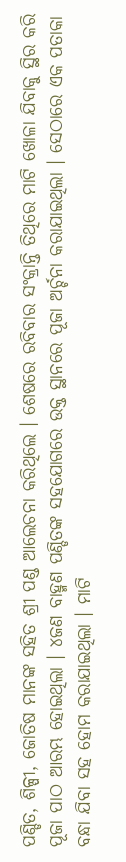ପଣ୍ଡିତ, ଶିଳ୍ପୀ, ଜୋତିଷ ମାନଙ୍କ ସହିତ ଶ୍ରୀ ପଣ୍ଡ ଆଲେଚନା କରିଥିଲେ । ଶେଷରେ ରବିବାର ସଂକ୍ରାନ୍ତି ତିଥିରେ ମାଟି ଖୋଳା ଯିବାକୁ ସ୍ଥିର କରି ପୂଜା ପାଠ ଆରମ୍ଭ ହୋଇଥିଲା । ୪ଜଣ ବାହ୍ମଣ ପଣ୍ଡିତଙ୍କ ସହଯୋଗରେ ଉକ୍ତ ସ୍ଥାନରେ ପୂଜା ଅର୍ଚ୍ଚନା କରାଯାଇଥିଲା । ସେଠାରେ ଏକ ପତାକା ବନ୍ଧା ଯିବା ସହ ହୋମ କରାଯାଇଥିଲା । ମାଟି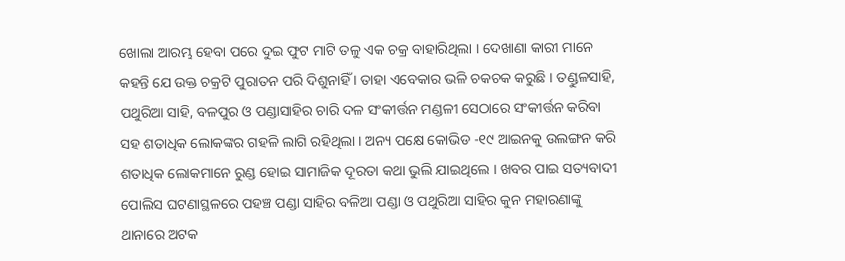ଖୋଲା ଆରମ୍ଭ ହେବା ପରେ ଦୁଇ ଫୁଟ ମାଟି ତଳୁ ଏକ ଚକ୍ର ବାହାରିଥିଲା । ଦେଖାଣା କାରୀ ମାନେ କହନ୍ତି ଯେ ଉକ୍ତ ଚକ୍ରଟି ପୁରାତନ ପରି ଦିଶୁନାହିଁ । ତାହା ଏବେକାର ଭଳି ଚକଚକ କରୁଛି । ତଣ୍ଡୁଳସାହି, ପଥୁରିଆ ସାହି, ବଳପୁର ଓ ପଣ୍ଡାସାହିର ଚାରି ଦଳ ସଂକୀର୍ତ୍ତନ ମଣ୍ଡଳୀ ସେଠାରେ ସଂକୀର୍ତ୍ତନ କରିବା ସହ ଶତାଧିକ ଲୋକଙ୍କର ଗହଳି ଲାଗି ରହିଥିଲା । ଅନ୍ୟ ପକ୍ଷେ କୋଭିଡ -୧୯ ଆଇନକୁ ଉଲଙ୍ଗନ କରି ଶତାଧିକ ଲୋକମାନେ ରୁଣ୍ଡ ହୋଇ ସାମାଜିକ ଦୂରତା କଥା ଭୁଲି ଯାଇଥିଲେ । ଖବର ପାଇ ସତ୍ୟବାଦୀ ପୋଲିସ ଘଟଣାସ୍ଥଳରେ ପହଞ୍ଚ ପଣ୍ଡା ସାହିର ବଳିଆ ପଣ୍ଡା ଓ ପଥୁରିଆ ସାହିର କୁନ ମହାରଣାଙ୍କୁ ଥାନାରେ ଅଟକ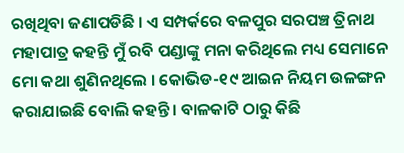ରଖିଥିବା ଜଣାପଡିଛି । ଏ ସମ୍ପର୍କରେ ବଳପୁର ସରପଞ୍ଚ ତ୍ରିନାଥ ମହାପାତ୍ର କହନ୍ତି ମୁଁ ରବି ପଣ୍ଡାଙ୍କୁ ମନା କରିଥିଲେ ମଧ୍ୟ ସେମାନେ ମୋ କଥା ଶୁଣିନଥିଲେ । କୋଭିଡ-୧୯ ଆଇନ ନିୟମ ଉଳଙ୍ଗନ କରାଯାଇଛି ବୋଲି କହନ୍ତି । ବାଳକାଟି ଠାରୁ କିଛି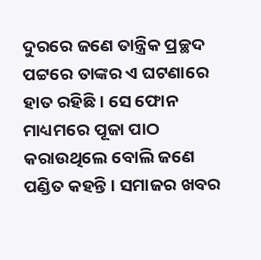ଦୁରରେ ଜଣେ ତାନ୍ତ୍ରିକ ପ୍ରଚ୍ଛଦ ପଟ୍ଟରେ ତାଙ୍କର ଏ ଘଟଣାରେ ହାତ ରହିଛି । ସେ ଫୋନ ମାଧ୍ୟମରେ ପୂଜା ପାଠ କରାଉଥିଲେ ବୋଲି ଜଣେ ପଣ୍ଡିତ କହନ୍ତି । ସମାଜର ଖବର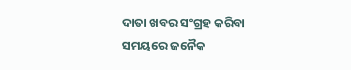ଦାତା ଖବର ସଂଗ୍ରହ କରିବା ସମୟରେ ଜନୈକ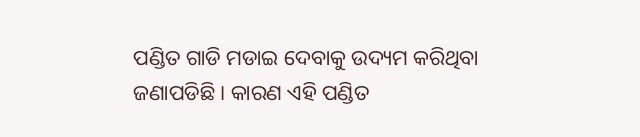ପଣ୍ଡିତ ଗାଡି ମଡାଇ ଦେବାକୁ ଉଦ୍ୟମ କରିଥିବା ଜଣାପଡିଛି । କାରଣ ଏହି ପଣ୍ଡିତ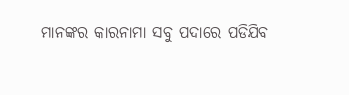ମାନଙ୍କର କାରନାମା ସବୁ ପଦାରେ ପଡିଯିବ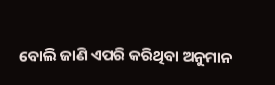ବୋଲି ଜାଣି ଏପରି କରିଥିବା ଅନୁମାନ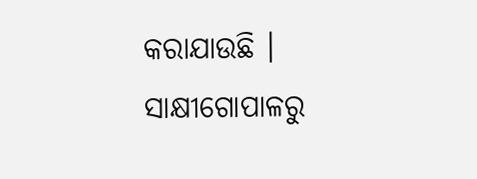କରାଯାଉଛି ।
ସାକ୍ଷୀଗୋପାଳରୁ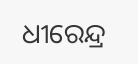ଧୀରେନ୍ଦ୍ର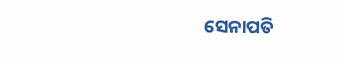ସେନାପତି